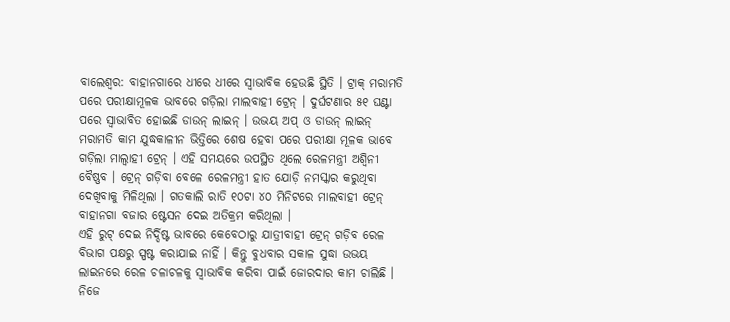ବାଲେଶ୍ୱର: ବାହାନଗାରେ ଧୀରେ ଧୀରେ ସ୍ୱାଭାବିକ ହେଉଛି ସ୍ଥିତି । ଟ୍ରାକ୍ ମରାମତି ପରେ ପରୀକ୍ଷାମୂଳକ ଭାବରେ ଗଡ଼ିଲା ମାଲବାହୀ ଟ୍ରେନ୍ । ଦୁର୍ଘଟଣାର ୫୧ ଘଣ୍ଟା ପରେ ସ୍ୱାଭାବିତ ହୋଇଛି ଡାଉନ୍ ଲାଇନ୍ । ଉଭୟ ଅପ୍ ଓ ଡାଉନ୍ ଲାଇନ୍ ମରାମତି କାମ ଯୁଦ୍ଧକାଳୀନ ଭିତ୍ତିରେ ଶେଷ ହେବା ପରେ ପରୀକ୍ଷା ମୂଳକ ଭାବେ ଗଡ଼ିଲା ମାଲ୍ବାହୀ ଟ୍ରେନ୍ । ଏହି ସମୟରେ ଉପସ୍ଥିତ ଥିଲେ ରେଳମନ୍ତ୍ରୀ ଅଶ୍ୱିନୀ ବୈଷ୍ଣବ । ଟ୍ରେନ୍ ଗଡ଼ିବା ବେଳେ ରେଳମନ୍ତ୍ରୀ ହାତ ଯୋଡ଼ି ନମସ୍କାର କରୁଥିବା ଦେଖିବାକୁ ମିଳିଥିଲା । ଗତକାଲି ରାତି ୧୦ଟା ୪୦ ମିନିଟରେ ମାଲବାହୀ ଟ୍ରେନ୍ ବାହାନଗା ବଜାର ଷ୍ଟେସନ ଦେଇ ଅତିକ୍ରମ କରିଥିଲା ।
ଏହି ରୁଟ୍ ଦେଇ ନିର୍ଦ୍ଦିଷ୍ଟ ଭାବରେ କେବେଠାରୁ ଯାତ୍ରୀବାହୀ ଟ୍ରେନ୍ ଗଡ଼ିବ ରେଳ ବିଭାଗ ପକ୍ଷରୁ ସ୍ପଷ୍ଟ କରାଯାଇ ନାହିଁ । କିନ୍ତୁ ବୁଧବାର ସକାଳ ସୁଦ୍ଧା ଉଭୟ ଲାଇନରେ ରେଳ ଚଳାଚଳକୁ ସ୍ୱାଭାବିକ କରିବା ପାଇଁ ଜୋରଦାର କାମ ଚାଲିଛି । ନିଜେ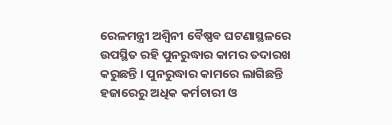ରେଳମନ୍ତ୍ରୀ ଅଶ୍ୱିନୀ ବୈଷ୍ଣବ ଘଟଣାସ୍ଥଳରେ ଉପସ୍ଥିତ ରହି ପୁନରୁଦ୍ଧାର କାମର ତଦାରଖ କରୁଛନ୍ତି । ପୁନରୁଦ୍ଧାର କାମରେ ଲାଗିଛନ୍ତି ହଜାରେରୁ ଅଧିକ କର୍ମଚାରୀ ଓ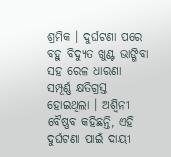ଶ୍ରମିକ । ଦୁର୍ଘଟଣା ପରେ ବହୁ ବିଦ୍ୟୁତ ଖୁଣ୍ଟ ଭାଙ୍ଗିବା ସହ ରେଳ ଧାରଣା ସମ୍ପୂର୍ଣ୍ଣ କ୍ଷତିଗ୍ରସ୍ତ ହୋଇଥିଲା । ଅଶ୍ୱିନୀ ବୈଷ୍ଣବ କହିଛନ୍ତି, ଏହି ଦୁର୍ଘଟଣା ପାଇଁ ଦାୟୀ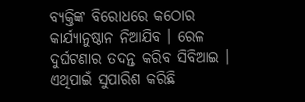ବ୍ୟକ୍ତିଙ୍କ ବିରୋଧରେ କଠୋର କାର୍ଯ୍ୟାନୁଷ୍ଠାନ ନିଆଯିବ । ରେଳ ଦୁର୍ଘଟଣାର ତଦନ୍ତ କରିବ ସିବିଆଇ । ଏଥିପାଇଁ ସୁପାରିଶ କରିଛି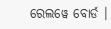ରେଲୱେ ବୋର୍ଡ ।